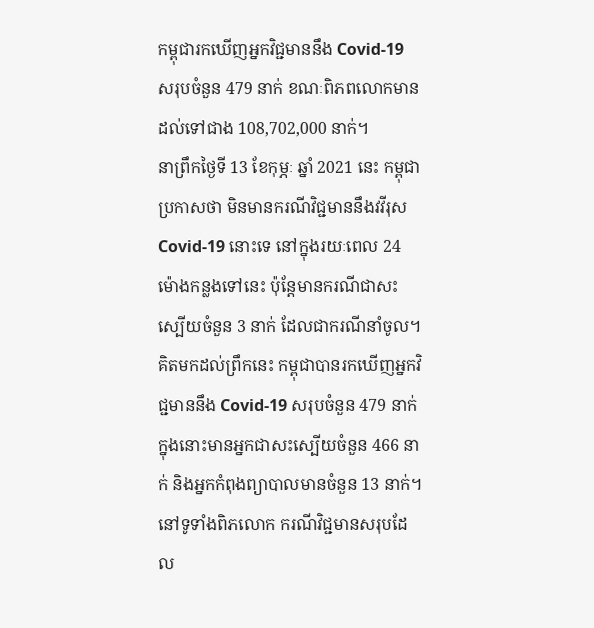កម្ពុជារកឃើញអ្នកវិជ្ជមាននឹង Covid-19 សរុបចំនួន 479 នាក់ ខណៈពិភពលោកមានដល់ទៅជាង 108,702,000 នាក់។
នាព្រឹកថ្ងៃទី 13 ខែកុម្ភៈ ឆ្នាំ 2021 នេះ កម្ពុជាប្រកាសថា មិនមានករណីវិជ្ជមាននឹងវវីរុស Covid-19 នោះទេ នៅក្នុងរយៈពេល 24 ម៉ោងកន្លងទៅនេះ ប៉ុន្តែមានករណីជាសះស្បើយចំនួន 3 នាក់ ដែលជាករណីនាំចូល។
គិតមកដល់ព្រឹកនេះ កម្ពុជាបានរកឃើញអ្នកវិជ្ជមាននឹង Covid-19 សរុបចំនួន 479 នាក់ ក្នុងនោះមានអ្នកជាសះស្បើយចំនួន 466 នាក់ និងអ្នកកំពុងព្យាបាលមានចំនួន 13 នាក់។
នៅទូទាំងពិភលោក ករណីវិជ្ជមានសរុបដែល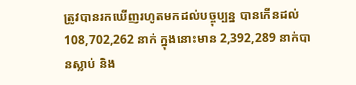ត្រូវបានរកឃើញរហូតមកដល់បច្ចុប្បន្ន បានកើនដល់ 108,702,262 នាក់ ក្នុងនោះមាន 2,392,289 នាក់បានស្លាប់ និង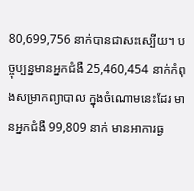80,699,756 នាក់បានជាសះស្បើយ។ បច្ចុប្បន្នមានអ្នកជំងឺ 25,460,454 នាក់កំពុងសម្រាកព្យាបាល ក្នុងចំណោមនេះដែរ មានអ្នកជំងឺ 99,809 នាក់ មានអាការធ្ង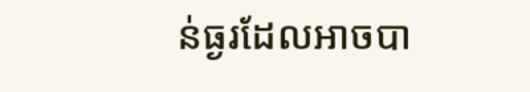ន់ធ្ងរដែលអាចបា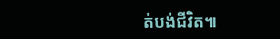ត់បង់ជីវិត៕